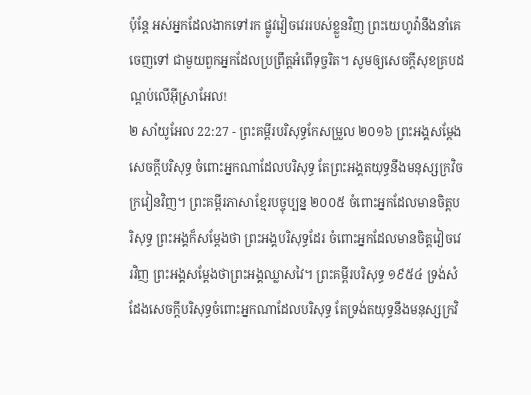ប៉ុន្ដែ អស់អ្នកដែលងាកទៅរក ផ្លូវវៀចវេររបស់ខ្លួនវិញ ព្រះយេហូវ៉ានឹងនាំគេចេញទៅ ជាមួយពួកអ្នកដែលប្រព្រឹត្តអំពើទុច្ចរិត។ សូមឲ្យសេចក្ដីសុខគ្របដណ្ដប់លើអ៊ីស្រាអែល!
២ សាំយូអែល 22:27 - ព្រះគម្ពីរបរិសុទ្ធកែសម្រួល ២០១៦ ព្រះអង្គសម្ដែងសេចក្ដីបរិសុទ្ធ ចំពោះអ្នកណាដែលបរិសុទ្ធ តែព្រះអង្គតយុទ្ធនឹងមនុស្សក្រវិចក្រវៀនវិញ។ ព្រះគម្ពីរភាសាខ្មែរបច្ចុប្បន្ន ២០០៥ ចំពោះអ្នកដែលមានចិត្តបរិសុទ្ធ ព្រះអង្គក៏សម្តែងថា ព្រះអង្គបរិសុទ្ធដែរ ចំពោះអ្នកដែលមានចិត្តវៀចវេរវិញ ព្រះអង្គសម្តែងថាព្រះអង្គឈ្លាសវៃ។ ព្រះគម្ពីរបរិសុទ្ធ ១៩៥៤ ទ្រង់សំដែងសេចក្ដីបរិសុទ្ធចំពោះអ្នកណាដែលបរិសុទ្ធ តែទ្រង់តយុទ្ធនឹងមនុស្សក្រវិ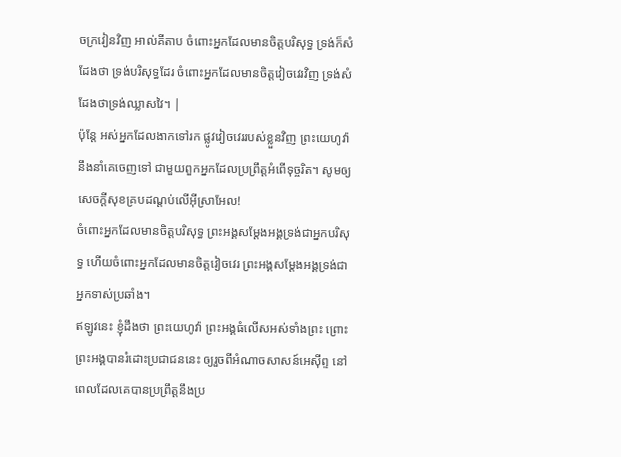ចក្រវៀនវិញ អាល់គីតាប ចំពោះអ្នកដែលមានចិត្តបរិសុទ្ធ ទ្រង់ក៏សំដែងថា ទ្រង់បរិសុទ្ធដែរ ចំពោះអ្នកដែលមានចិត្តវៀចវេរវិញ ទ្រង់សំដែងថាទ្រង់ឈ្លាសវៃ។ |
ប៉ុន្ដែ អស់អ្នកដែលងាកទៅរក ផ្លូវវៀចវេររបស់ខ្លួនវិញ ព្រះយេហូវ៉ានឹងនាំគេចេញទៅ ជាមួយពួកអ្នកដែលប្រព្រឹត្តអំពើទុច្ចរិត។ សូមឲ្យសេចក្ដីសុខគ្របដណ្ដប់លើអ៊ីស្រាអែល!
ចំពោះអ្នកដែលមានចិត្តបរិសុទ្ធ ព្រះអង្គសម្ដែងអង្គទ្រង់ជាអ្នកបរិសុទ្ធ ហើយចំពោះអ្នកដែលមានចិត្តវៀចវេរ ព្រះអង្គសម្ដែងអង្គទ្រង់ជាអ្នកទាស់ប្រឆាំង។
ឥឡូវនេះ ខ្ញុំដឹងថា ព្រះយេហូវ៉ា ព្រះអង្គធំលើសអស់ទាំងព្រះ ព្រោះព្រះអង្គបានរំដោះប្រជាជននេះ ឲ្យរួចពីអំណាចសាសន៍អេស៊ីព្ទ នៅពេលដែលគេបានប្រព្រឹត្តនឹងប្រ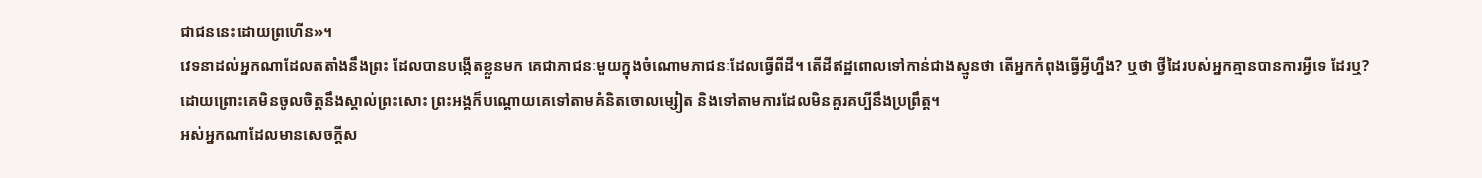ជាជននេះដោយព្រហើន»។
វេទនាដល់អ្នកណាដែលតតាំងនឹងព្រះ ដែលបានបង្កើតខ្លួនមក គេជាភាជនៈមួយក្នុងចំណោមភាជនៈដែលធ្វើពីដី។ តើដីឥដ្ឋពោលទៅកាន់ជាងស្មូនថា តើអ្នកកំពុងធ្វើអ្វីហ្នឹង? ឬថា ថ្វីដៃរបស់អ្នកគ្មានបានការអ្វីទេ ដែរឬ?
ដោយព្រោះគេមិនចូលចិត្តនឹងស្គាល់ព្រះសោះ ព្រះអង្គក៏បណ្ដោយគេទៅតាមគំនិតចោលម្សៀត និងទៅតាមការដែលមិនគួរគប្បីនឹងប្រព្រឹត្ត។
អស់អ្នកណាដែលមានសេចក្ដីស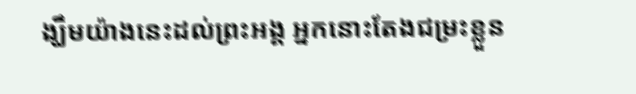ង្ឃឹមយ៉ាងនេះដល់ព្រះអង្គ អ្នកនោះតែងជម្រះខ្លួន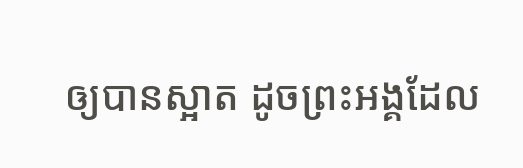ឲ្យបានស្អាត ដូចព្រះអង្គដែល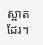ស្អាតដែរ។